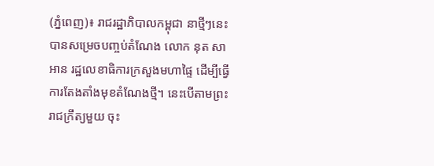(ភ្នំពេញ)៖ រាជរដ្ឋាភិបាលកម្ពុជា នាថ្មីៗនេះ បានសម្រេចបញ្ចប់តំណែង លោក នុត សាអាន រដ្ឋលេខាធិការក្រសួងមហាផ្ទៃ ដើម្បីធ្វើការតែងតាំងមុខតំណែងថ្មី។ នេះបើតាមព្រះរាជក្រឹត្យមួយ ចុះ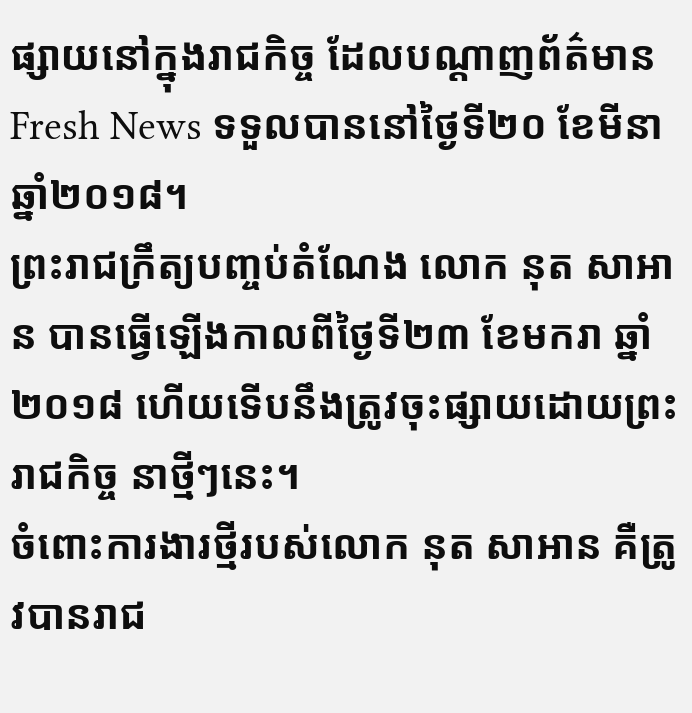ផ្សាយនៅក្នុងរាជកិច្ច ដែលបណ្តាញព័ត៌មាន Fresh News ទទួលបាននៅថ្ងៃទី២០ ខែមីនា ឆ្នាំ២០១៨។
ព្រះរាជក្រឹត្យបញ្ចប់តំណែង លោក នុត សាអាន បានធ្វើឡើងកាលពីថ្ងៃទី២៣ ខែមករា ឆ្នាំ២០១៨ ហើយទើបនឹងត្រូវចុះផ្សាយដោយព្រះរាជកិច្ច នាថ្មីៗនេះ។
ចំពោះការងារថ្មីរបស់លោក នុត សាអាន គឺត្រូវបានរាជ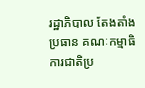រដ្ឋាភិបាល តែងតាំង ប្រធាន គណៈកម្មាធិការជាតិប្រ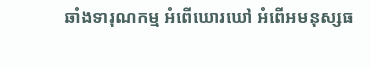ឆាំងទារុណកម្ម អំពើឃោរឃៅ អំពើអមនុស្សធ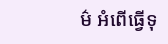ម៌ អំពើធ្វើទុ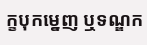ក្ខបុកម្នេញ ឬទណ្ឌក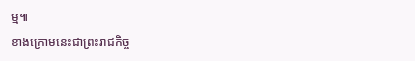ម្ម៕
ខាងក្រោមនេះជាព្រះរាជកិច្ច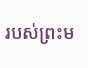របស់ព្រះម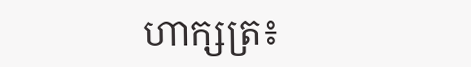ហាក្សត្រ៖